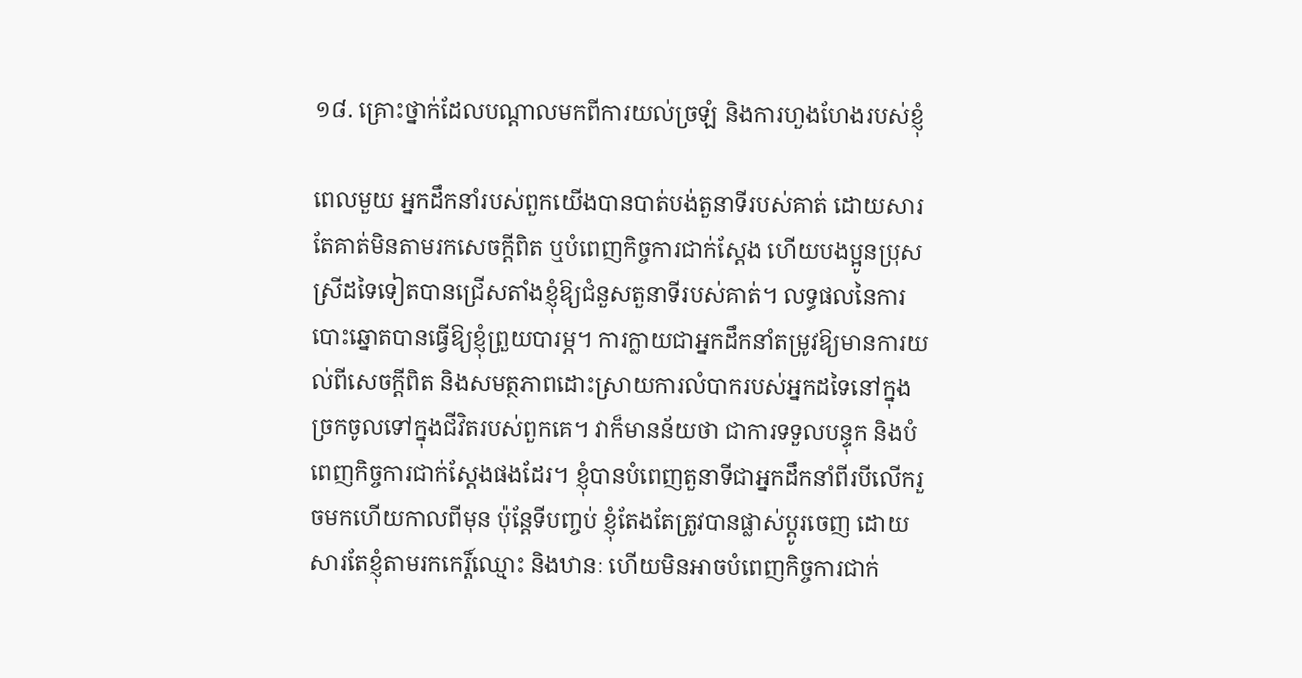១៨. គ្រោះថ្នាក់ដែលបណ្ដាលមកពីការយល់ច្រឡំ និងការហួងហែងរបស់ខ្ញុំ

ពេលមួយ អ្នកដឹកនាំរបស់ពួកយើងបានបាត់បង់តួនាទីរបស់គាត់ ដោយសារតែគាត់មិនតាមរកសេចក្ដីពិត ឬបំពេញកិច្ចការជាក់ស្ដែង ហើយបងប្អូនប្រុសស្រីដទៃទៀតបានជ្រើសតាំងខ្ញុំឱ្យជំនួសតួនាទីរបស់គាត់។ លទ្ធផលនៃការបោះឆ្នោតបានធ្វើឱ្យខ្ញុំព្រួយបារម្ភ។ ការក្លាយជាអ្នកដឹកនាំតម្រូវឱ្យមានការយល់ពីសេចក្ដីពិត និងសមត្ថភាពដោះស្រាយការលំបាករបស់អ្នកដទៃនៅក្នុងច្រកចូលទៅក្នុងជីវិតរបស់ពួកគេ។ វាក៏មានន័យថា ជាការទទួលបន្ទុក និងបំពេញកិច្ចការជាក់ស្ដែងផងដែរ។ ខ្ញុំបានបំពេញតួនាទីជាអ្នកដឹកនាំពីរបីលើករួចមកហើយកាលពីមុន ប៉ុន្តែទីបញ្ចប់ ខ្ញុំតែងតែត្រូវបានផ្លាស់ប្ដូរចេញ ដោយសារតែខ្ញុំតាមរកកេរ្ដិ៍ឈ្មោះ និងឋានៈ ហើយមិនអាចបំពេញកិច្ចការជាក់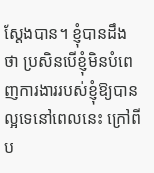ស្ដែងបាន។ ខ្ញុំបានដឹងថា ប្រសិនបើខ្ញុំមិនបំពេញការងាររបស់ខ្ញុំឱ្យបានល្អទេនៅពេលនេះ ក្រៅពីប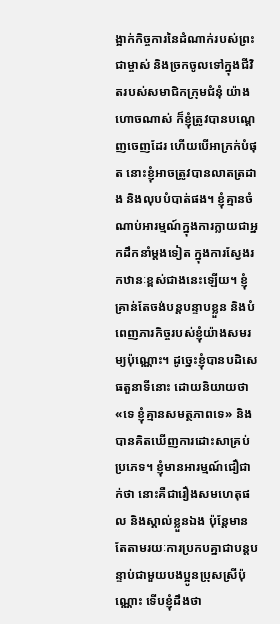ង្អាក់កិច្ចការនៃដំណាក់របស់ព្រះជាម្ចាស់ និងច្រកចូលទៅក្នុងជីវិតរបស់សមាជិកក្រុមជំនុំ យ៉ាងហោចណាស់ ក៏ខ្ញុំត្រូវបានបណ្ដេញចេញដែរ ហើយបើអាក្រក់បំផុត នោះខ្ញុំអាចត្រូវបានលាតត្រដាង និងលុបបំបាត់ផង។ ខ្ញុំគ្មានចំណាប់អារម្មណ៍ក្នុងការក្លាយជាអ្នកដឹកនាំម្ដងទៀត ក្នុងការស្វែងរកឋានៈខ្ពស់ជាងនេះឡើយ។ ខ្ញុំគ្រាន់តែចង់បន្តបន្ទាបខ្លួន និងបំពេញភារកិច្ចរបស់ខ្ញុំយ៉ាងសមរម្យប៉ុណ្ណោះ។ ដូច្នេះខ្ញុំបានបដិសេធតួនាទីនោះ ដោយនិយាយថា «ទេ ខ្ញុំគ្មានសមត្ថភាពទេ» និងបានគិតឃើញការដោះសាគ្រប់ប្រភេទ។ ខ្ញុំមានអារម្មណ៍ជឿជាក់ថា នោះគឺជារឿងសមហេតុផល និងស្គាល់ខ្លួនឯង ប៉ុន្តែមានតែតាមរយៈការប្រកបគ្នាជាបន្តបន្ទាប់ជាមួយបងប្អូនប្រុសស្រីប៉ុណ្ណោះ ទើបខ្ញុំដឹងថា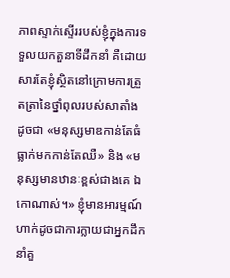ភាពស្ទាក់ស្ទើររបស់ខ្ញុំក្នុងការទទួលយកតួនាទីដឹកនាំ គឺដោយសារតែខ្ញុំស្ថិតនៅក្រោមការត្រួតត្រានៃថ្នាំពុលរបស់សាតាំង ដូចជា «មនុស្សមាឌកាន់តែធំ ធ្លាក់មកកាន់តែឈឺ» និង «មនុស្សមានឋានៈខ្ពស់ជាងគេ ឯកោណាស់។» ខ្ញុំមានអារម្មណ៍ហាក់ដូចជាការក្លាយជាអ្នកដឹកនាំគួ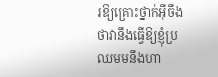រឱ្យគ្រោះថ្នាក់អ៊ីចឹង ថាវានឹងធ្វើឱ្យខ្ញុំប្រឈមមនឹងហា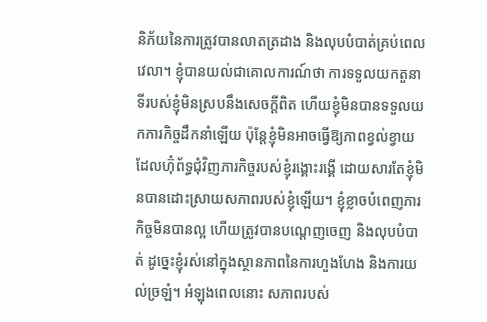និភ័យនៃការត្រូវបានលាតត្រដាង និងលុបបំបាត់គ្រប់ពេលវេលា។ ខ្ញុំបានយល់ជាគោលការណ៍ថា ការទទួលយកតួនាទីរបស់ខ្ញុំមិនស្របនឹងសេចក្ដីពិត ហើយខ្ញុំមិនបានទទួលយកភារកិច្ចដឹកនាំឡើយ ប៉ុន្តែខ្ញុំមិនអាចធ្វើឱ្យភាពខ្វល់ខ្វាយដែលហ៊ុំព័ទ្ធជុំវិញភារកិច្ចរបស់ខ្ញុំរង្គោះរង្គើ ដោយសារតែខ្ញុំមិនបានដោះស្រាយសភាពរបស់ខ្ញុំឡើយ។ ខ្ញុំខ្លាចបំពេញភារកិច្ចមិនបានល្អ ហើយត្រូវបានបណ្ដេញចេញ និងលុបបំបាត់ ដូច្នេះខ្ញុំរស់នៅក្នុងស្ថានភាពនៃការហួងហែង និងការយល់ច្រឡំ។ អំឡុងពេលនោះ សភាពរបស់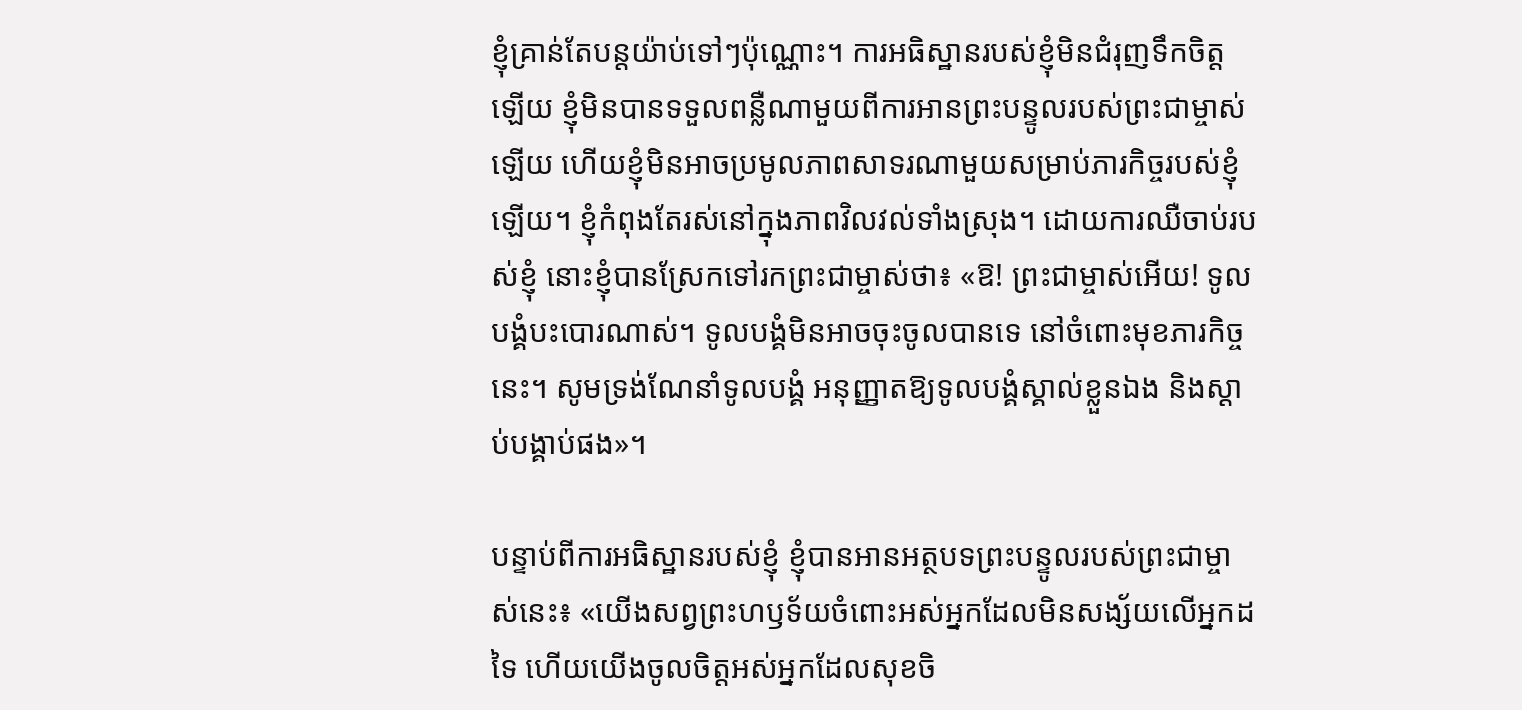ខ្ញុំគ្រាន់តែបន្តយ៉ាប់ទៅៗប៉ុណ្ណោះ។ ការអធិស្ឋានរបស់ខ្ញុំមិនជំរុញទឹកចិត្តឡើយ ខ្ញុំមិនបានទទួលពន្លឺណាមួយពីការអានព្រះបន្ទូលរបស់ព្រះជាម្ចាស់ឡើយ ហើយខ្ញុំមិនអាចប្រមូលភាពសាទរណាមួយសម្រាប់ភារកិច្ចរបស់ខ្ញុំឡើយ។ ខ្ញុំកំពុងតែរស់នៅក្នុងភាពវិលវល់ទាំងស្រុង។ ដោយការឈឺចាប់របស់ខ្ញុំ នោះខ្ញុំបានស្រែកទៅរកព្រះជាម្ចាស់ថា៖ «ឱ! ព្រះជាម្ចាស់អើយ! ទូលបង្គំបះបោរណាស់។ ទូលបង្គំមិនអាចចុះចូលបានទេ នៅចំពោះមុខភារកិច្ចនេះ។ សូមទ្រង់ណែនាំទូលបង្គំ អនុញ្ញាតឱ្យទូលបង្គំស្គាល់ខ្លួនឯង និងស្ដាប់បង្គាប់ផង»។

បន្ទាប់ពីការអធិស្ឋានរបស់ខ្ញុំ ខ្ញុំបានអានអត្ថបទព្រះបន្ទូលរបស់ព្រះជាម្ចាស់នេះ៖ «យើងសព្វព្រះហឫទ័យចំពោះអស់អ្នកដែលមិនសង្ស័យលើអ្នកដទៃ ហើយយើងចូលចិត្តអស់អ្នកដែលសុខចិ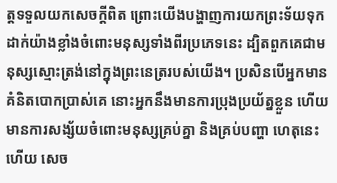ត្តទទួលយកសេចក្តីពិត ព្រោះយើងបង្ហាញការយកព្រះទ័យទុកដាក់យ៉ាងខ្លាំងចំពោះមនុស្សទាំងពីរប្រភេទនេះ ដ្បិតពួកគេជាមនុស្សស្មោះត្រង់នៅក្នុងព្រះនេត្ររបស់យើង។ ប្រសិនបើអ្នកមានគំនិតបោកប្រាស់គេ នោះអ្នកនឹងមានការប្រុងប្រយ័ត្នខ្លួន ហើយមានការសង្ស័យចំពោះមនុស្សគ្រប់គ្នា និងគ្រប់បញ្ហា ហេតុនេះហើយ សេច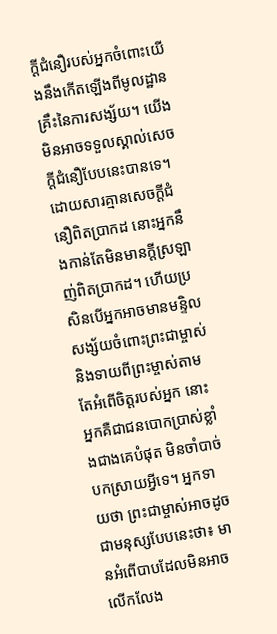ក្ដីជំនឿរបស់អ្នកចំពោះយើងនឹងកើតឡើងពីមូលដ្ឋានគ្រឹះនៃការសង្ស័យ។ យើងមិនអាចទទួលស្គាល់សេចក្ដីជំនឿបែបនេះបានទេ។ ដោយសារគ្មានសេចក្ដីជំនឿពិតប្រាកដ នោះអ្នកនឹងកាន់តែមិនមានក្តីស្រឡាញ់ពិតប្រាកដ។ ហើយប្រសិនបើអ្នកអាចមានមន្ទិលសង្ស័យចំពោះព្រះជាម្ចាស់ និងទាយពីព្រះម្ចាស់តាមតែអំពើចិត្តរបស់អ្នក នោះអ្នកគឺជាជនបោកប្រាស់ខ្លាំងជាងគេបំផុត មិនចាំបាច់បកស្រាយអ្វីទេ។ អ្នកទាយថា ព្រះជាម្ចាស់អាចដូចជាមនុស្សបែបនេះថា៖ មានអំពើបាបដែលមិនអាចលើកលែង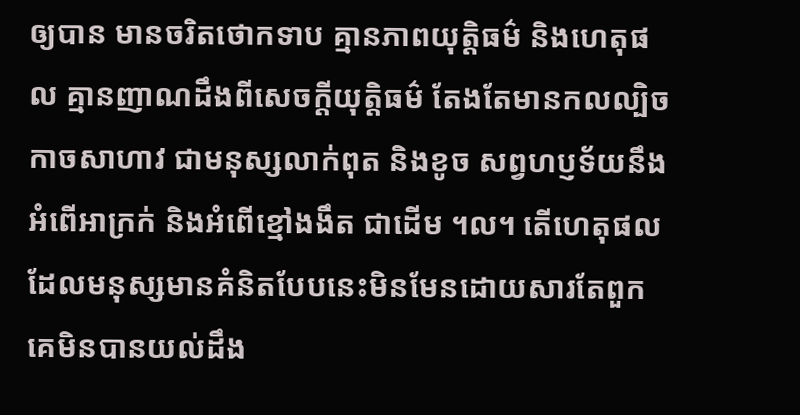ឲ្យបាន មានចរិតថោកទាប គ្មានភាពយុត្តិធម៌ និងហេតុផល គ្មានញាណដឹងពីសេចក្ដីយុត្តិធម៌ តែងតែមានកលល្បិចកាចសាហាវ ជាមនុស្សលាក់ពុត និងខូច សព្វហប្ញទ័យនឹងអំពើអាក្រក់ និងអំពើខ្មៅងងឹត ជាដើម ។ល។ តើហេតុផលដែលមនុស្សមានគំនិតបែបនេះមិនមែនដោយសារតែពួកគេមិនបានយល់ដឹង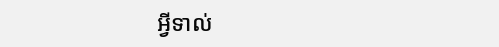អ្វីទាល់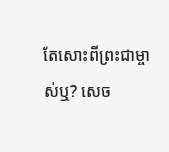តែសោះពីព្រះជាម្ចាស់ឬ? សេច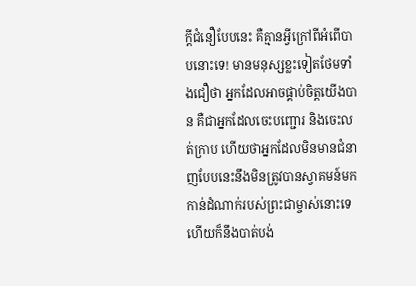ក្ដីជំនឿបែបនេះ គឺគ្មានអ្វីក្រៅពីអំពើបាបនោះទេ! មានមនុស្សខ្លះទៀតថែមទាំងជឿថា អ្នកដែលអាចផ្គាប់ចិត្តយើងបាន គឺជាអ្នកដែលចេះបញ្ជោរ និងចេះលត់ក្រាប ហើយថាអ្នកដែលមិនមានជំនាញបែបនេះនឹងមិនត្រូវបានស្វាគមន៍មកកាន់ដំណាក់របស់ព្រះជាម្ចាស់នោះទេ ហើយក៏នឹងបាត់បង់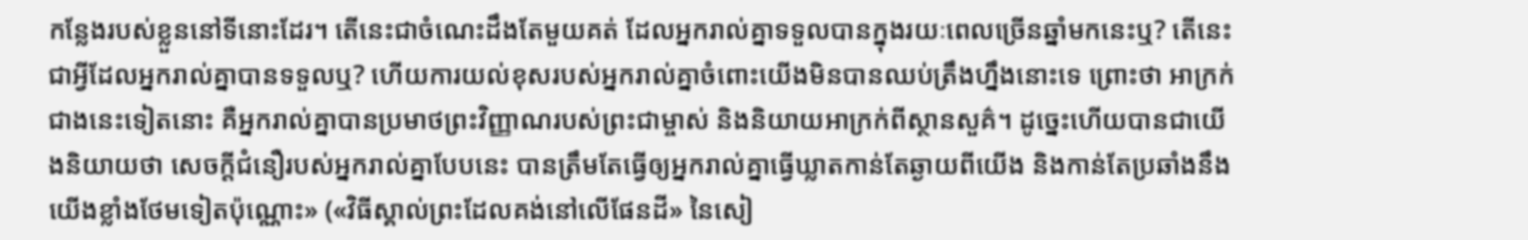កន្លែងរបស់ខ្លួននៅទីនោះដែរ។ តើនេះជាចំណេះដឹងតែមួយគត់ ដែលអ្នករាល់គ្នាទទួលបានក្នុងរយៈពេលច្រើនឆ្នាំមកនេះឬ? តើនេះជាអ្វីដែលអ្នករាល់គ្នាបានទទួលឬ? ហើយការយល់ខុសរបស់អ្នករាល់គ្នាចំពោះយើងមិនបានឈប់ត្រឹងហ្នឹងនោះទេ ព្រោះថា អាក្រក់ជាងនេះទៀតនោះ គឺអ្នករាល់គ្នាបានប្រមាថព្រះវិញ្ញាណរបស់ព្រះជាម្ចាស់ និងនិយាយអាក្រក់ពីស្ថានសួគ៌។ ដូច្នេះហើយបានជាយើងនិយាយថា សេចក្ដីជំនឿរបស់អ្នករាល់គ្នាបែបនេះ បានត្រឹមតែធ្វើឲ្យអ្នករាល់គ្នាធ្វើឃ្លាតកាន់តែឆ្ងាយពីយើង និងកាន់តែប្រឆាំងនឹងយើងខ្លាំងថែមទៀតប៉ុណ្ណោះ» («វិធីស្គាល់ព្រះដែលគង់នៅលើផែនដី» នៃសៀ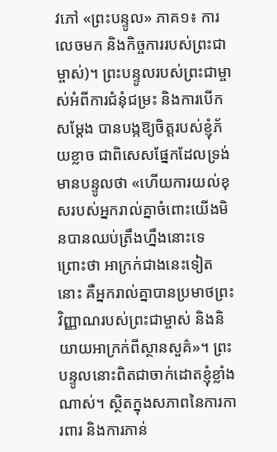វភៅ «ព្រះបន្ទូល» ភាគ១៖ ការលេចមក និងកិច្ចការរបស់ព្រះជាម្ចាស់)។ ព្រះបន្ទូលរបស់ព្រះជាម្ចាស់អំពីការជំនុំជម្រះ និងការបើកសម្ដែង បានបង្កឱ្យចិត្តរបស់ខ្ញុំភ័យខ្លាច ជាពិសេសផ្នែកដែលទ្រង់មានបន្ទូលថា «ហើយការយល់ខុសរបស់អ្នករាល់គ្នាចំពោះយើងមិនបានឈប់ត្រឹងហ្នឹងនោះទេ ព្រោះថា អាក្រក់ជាងនេះទៀតនោះ គឺអ្នករាល់គ្នាបានប្រមាថព្រះវិញ្ញាណរបស់ព្រះជាម្ចាស់ និងនិយាយអាក្រក់ពីស្ថានសួគ៌»។ ព្រះបន្ទូលនោះពិតជាចាក់ដោតខ្ញុំខ្លាំងណាស់។ ស្ថិតក្នុងសភាពនៃការការពារ និងការភាន់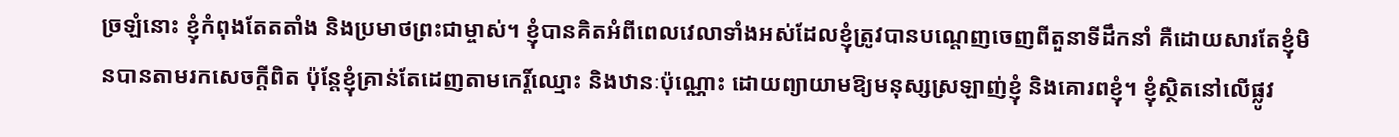ច្រឡំនោះ ខ្ញុំកំពុងតែតតាំង និងប្រមាថព្រះជាម្ចាស់។ ខ្ញុំបានគិតអំពីពេលវេលាទាំងអស់ដែលខ្ញុំត្រូវបានបណ្ដេញចេញពីតួនាទីដឹកនាំ គឺដោយសារតែខ្ញុំមិនបានតាមរកសេចក្ដីពិត ប៉ុន្តែខ្ញុំគ្រាន់តែដេញតាមកេរ្ដិ៍ឈ្មោះ និងឋានៈប៉ុណ្ណោះ ដោយព្យាយាមឱ្យមនុស្សស្រឡាញ់ខ្ញុំ និងគោរពខ្ញុំ។ ខ្ញុំស្ថិតនៅលើផ្លូវ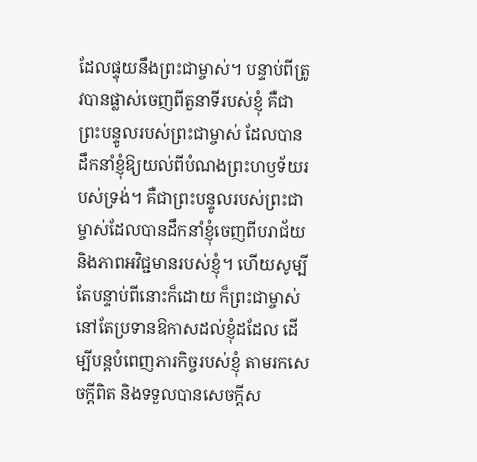ដែលផ្ទុយនឹងព្រះជាម្ចាស់។ បន្ទាប់ពីត្រូវបានផ្លាស់ចេញពីតួនាទីរបស់ខ្ញុំ គឺជាព្រះបន្ទូលរបស់ព្រះជាម្ចាស់ ដែលបានដឹកនាំខ្ញុំឱ្យយល់ពីបំណងព្រះហឫទ័យរបស់ទ្រង់។ គឺជាព្រះបន្ទូលរបស់ព្រះជាម្ចាស់ដែលបានដឹកនាំខ្ញុំចេញពីបរាជ័យ និងភាពអវិជ្ជមានរបស់ខ្ញុំ។ ហើយសូម្បីតែបន្ទាប់ពីនោះក៏ដោយ ក៏ព្រះជាម្ចាស់នៅតែប្រទានឱកាសដល់ខ្ញុំដដែល ដើម្បីបន្តបំពេញភារកិច្ចរបស់ខ្ញុំ តាមរកសេចក្ដីពិត និងទទួលបានសេចក្ដីស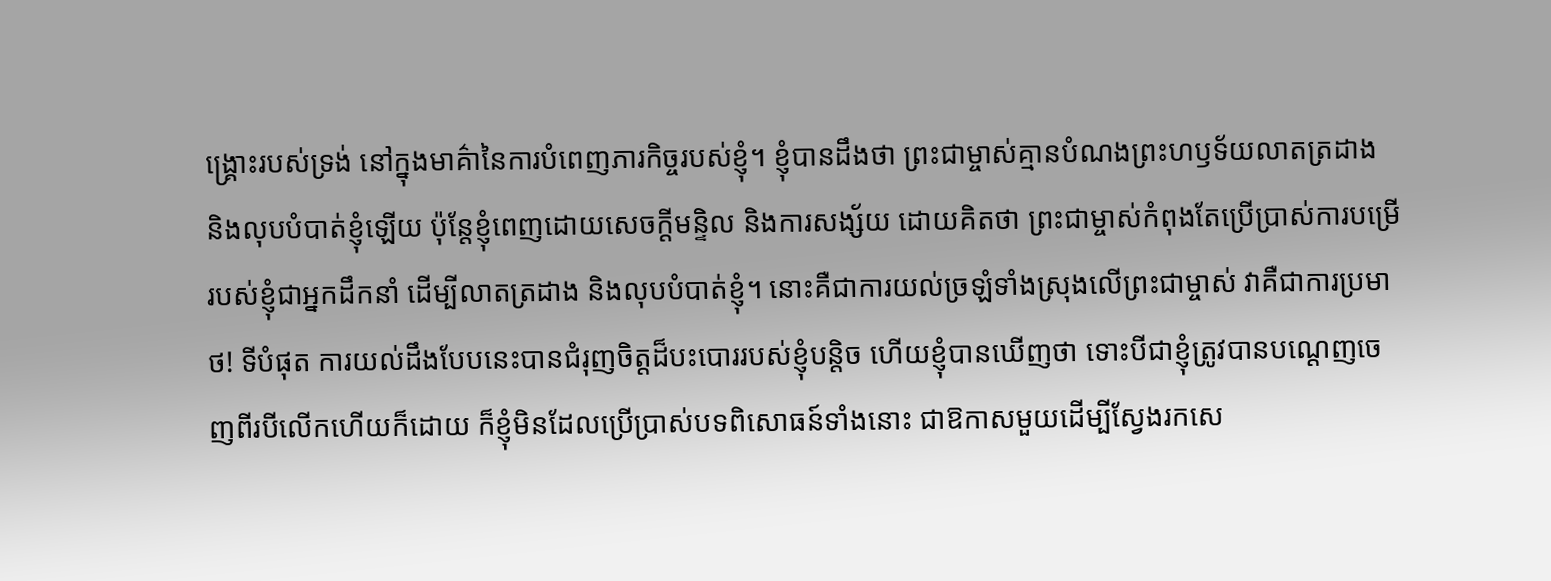ង្គ្រោះរបស់ទ្រង់ នៅក្នុងមាគ៌ានៃការបំពេញភារកិច្ចរបស់ខ្ញុំ។ ខ្ញុំបានដឹងថា ព្រះជាម្ចាស់គ្មានបំណងព្រះហឫទ័យលាតត្រដាង និងលុបបំបាត់ខ្ញុំឡើយ ប៉ុន្តែខ្ញុំពេញដោយសេចក្ដីមន្ទិល និងការសង្ស័យ ដោយគិតថា ព្រះជាម្ចាស់កំពុងតែប្រើប្រាស់ការបម្រើរបស់ខ្ញុំជាអ្នកដឹកនាំ ដើម្បីលាតត្រដាង និងលុបបំបាត់ខ្ញុំ។ នោះគឺជាការយល់ច្រឡំទាំងស្រុងលើព្រះជាម្ចាស់ វាគឺជាការប្រមាថ! ទីបំផុត ការយល់ដឹងបែបនេះបានជំរុញចិត្តដ៏បះបោររបស់ខ្ញុំបន្តិច ហើយខ្ញុំបានឃើញថា ទោះបីជាខ្ញុំត្រូវបានបណ្ដេញចេញពីរបីលើកហើយក៏ដោយ ក៏ខ្ញុំមិនដែលប្រើប្រាស់បទពិសោធន៍ទាំងនោះ ជាឱកាសមួយដើម្បីស្វែងរកសេ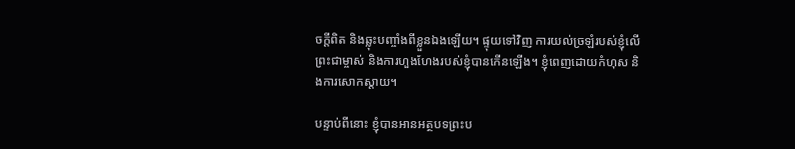ចក្ដីពិត និងឆ្លុះបញ្ចាំងពីខ្លួនឯងឡើយ។ ផ្ទុយទៅវិញ ការយល់ច្រឡំរបស់ខ្ញុំលើព្រះជាម្ចាស់ និងការហួងហែងរបស់ខ្ញុំបានកើនឡើង។ ខ្ញុំពេញដោយកំហុស និងការសោកស្ដាយ។

បន្ទាប់ពីនោះ ខ្ញុំបានអានអត្ថបទព្រះប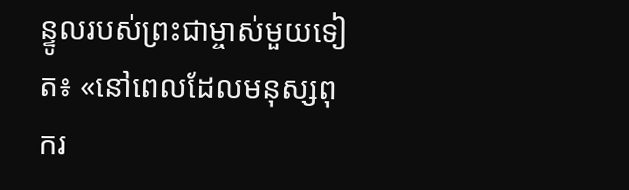ន្ទូលរបស់ព្រះជាម្ចាស់មួយទៀត៖ «នៅពេលដែលមនុស្សពុករ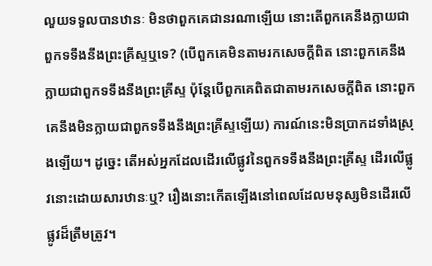លួយទទួលបានឋានៈ មិនថាពួកគេជានរណាឡើយ នោះតើពួកគេនឹងក្លាយជាពួកទទឹងនឹងព្រះគ្រីស្ទឬទេ? (បើពួកគេមិនតាមរកសេចក្ដីពិត នោះពួកគេនឹងក្លាយជាពួកទទឹងនឹងព្រះគ្រីស្ទ ប៉ុន្តែបើពួកគេពិតជាតាមរកសេចក្ដីពិត នោះពួកគេនឹងមិនក្លាយជាពួកទទឹងនឹងព្រះគ្រីស្ទឡើយ) ការណ៍នេះមិនប្រាកដទាំងស្រុងឡើយ។ ដូច្នេះ តើអស់អ្នកដែលដើរលើផ្លូវនៃពួកទទឹងនឹងព្រះគ្រីស្ទ ដើរលើផ្លូវនោះដោយសារឋានៈឬ? រឿងនោះកើតឡើងនៅពេលដែលមនុស្សមិនដើរលើផ្លូវដ៏ត្រឹមត្រូវ។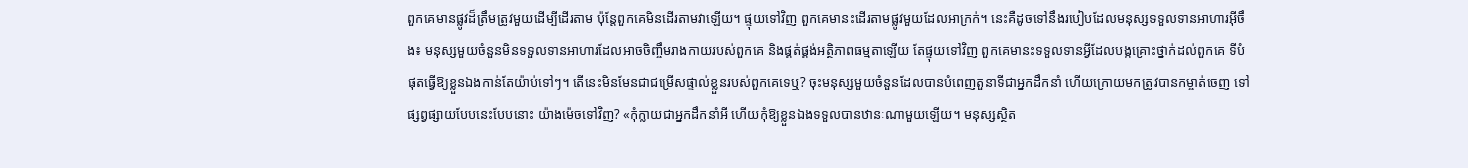ពួកគេមានផ្លូវដ៏ត្រឹមត្រូវមួយដើម្បីដើរតាម ប៉ុន្តែពួកគេមិនដើរតាមវាឡើយ។ ផ្ទុយទៅវិញ ពួកគេមានះដើរតាមផ្លូវមួយដែលអាក្រក់។ នេះគឺដូចទៅនឹងរបៀបដែលមនុស្សទទួលទានអាហារអ៊ីចឹង៖ មនុស្សមួយចំនួនមិនទទួលទានអាហារដែលអាចចិញ្ចឹមរាងកាយរបស់ពួកគេ និងផ្គត់ផ្គង់អត្ថិភាពធម្មតាឡើយ តែផ្ទុយទៅវិញ ពួកគេមានះទទួលទានអ្វីដែលបង្កគ្រោះថ្នាក់ដល់ពួកគេ ទីបំផុតធ្វើឱ្យខ្លួនឯងកាន់តែយ៉ាប់ទៅៗ។ តើនេះមិនមែនជាជម្រើសផ្ទាល់ខ្លួនរបស់ពួកគេទេឬ? ចុះមនុស្សមួយចំនួនដែលបានបំពេញតួនាទីជាអ្នកដឹកនាំ ហើយក្រោយមកត្រូវបានកម្ចាត់ចេញ ទៅផ្សព្វផ្សាយបែបនេះបែបនោះ យ៉ាងម៉េចទៅវិញ? «កុំក្លាយជាអ្នកដឹកនាំអី ហើយកុំឱ្យខ្លួនឯងទទួលបានឋានៈណាមួយឡើយ។ មនុស្សស្ថិត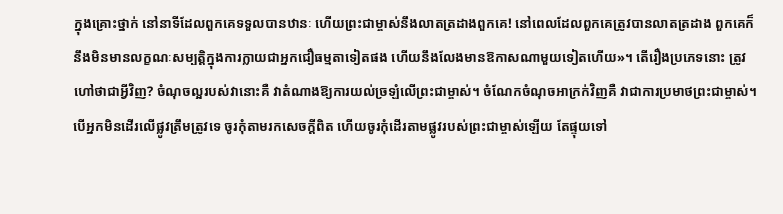ក្នុងគ្រោះថ្នាក់ នៅនាទីដែលពួកគេទទួលបានឋានៈ ហើយព្រះជាម្ចាស់នឹងលាតត្រដាងពួកគេ! នៅពេលដែលពួកគេត្រូវបានលាតត្រដាង ពួកគេក៏នឹងមិនមានលក្ខណៈសម្បត្តិក្នុងការក្លាយជាអ្នកជឿធម្មតាទៀតផង ហើយនឹងលែងមានឱកាសណាមួយទៀតហើយ»។ តើរឿងប្រភេទនោះ ត្រូវហៅថាជាអ្វីវិញ? ចំណុចល្អរបស់វានោះគឺ វាតំណាងឱ្យការយល់ច្រឡំលើព្រះជាម្ចាស់។ ចំណែកចំណុចអាក្រក់វិញគឺ វាជាការប្រមាថព្រះជាម្ចាស់។ បើអ្នកមិនដើរលើផ្លូវត្រឹមត្រូវទេ ចូរកុំតាមរកសេចក្ដីពិត ហើយចូរកុំដើរតាមផ្លូវរបស់ព្រះជាម្ចាស់ឡើយ តែផ្ទុយទៅ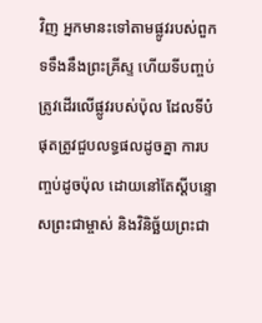វិញ អ្នកមានះទៅតាមផ្លូវរបស់ពួកទទឹងនឹងព្រះគ្រីស្ទ ហើយទីបញ្ចប់ ត្រូវដើរលើផ្លូវរបស់ប៉ុល ដែលទីបំផុតត្រូវជួបលទ្ធផលដូចគ្នា ការបញ្ចប់ដូចប៉ុល ដោយនៅតែស្ដីបន្ទោសព្រះជាម្ចាស់ និងវិនិច្ឆ័យព្រះជា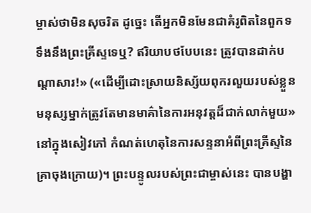ម្ចាស់ថាមិនសុចរិត ដូច្នេះ តើអ្នកមិនមែនជាគំរូពិតនៃពួកទទឹងនឹងព្រះគ្រីស្ទទេឬ? ឥរិយាបថបែបនេះ ត្រូវបានដាក់បណ្ដាសារ!» («ដើម្បីដោះស្រាយនិស្ស័យពុករលួយរបស់ខ្លួន មនុស្សម្នាក់ត្រូវតែមានមាគ៌ានៃការអនុវត្តដ៏ជាក់លាក់មួយ» នៅក្នុងសៀវភៅ កំណត់ហេតុនៃការសន្ទនាអំពីព្រះគ្រីស្ទនៃគ្រាចុងក្រោយ)។ ព្រះបន្ទូលរបស់ព្រះជាម្ចាស់នេះ បានបង្ហា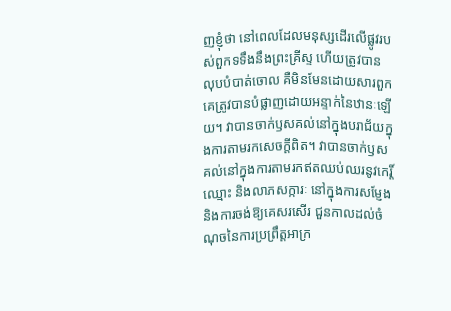ញខ្ញុំថា នៅពេលដែលមនុស្សដើរលើផ្លូវរបស់ពួកទទឹងនឹងព្រះគ្រីស្ទ ហើយត្រូវបានលុបបំបាត់ចោល គឺមិនមែនដោយសារពួកគេត្រូវបានបំផ្លាញដោយអន្ទាក់នៃឋានៈឡើយ។ វាបានចាក់ឫសគល់នៅក្នុងបរាជ័យក្នុងការតាមរកសេចក្ដីពិត។ វាបានចាក់ឫសគល់នៅក្នុងការតាមរកឥតឈប់ឈរនូវកេរ្ដិ៍ឈ្មោះ និងលាភសក្ការៈ នៅក្នុងការសម្ញែង និងការចង់ឱ្យគេសរសើរ ជួនកាលដល់ចំណុចនៃការប្រព្រឹត្តអាក្រ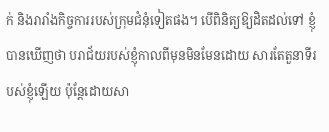ក់ និងរារាំងកិច្ចការរបស់ក្រុមជំនុំទៀតផង។ បើពិនិត្យឱ្យដិតដល់ទៅ ខ្ញុំបានឃើញថា បរាជ័យរបស់ខ្ញុំកាលពីមុនមិនមែនដោយ សារតែតួនាទីរបស់ខ្ញុំឡើយ ប៉ុន្តែដោយសា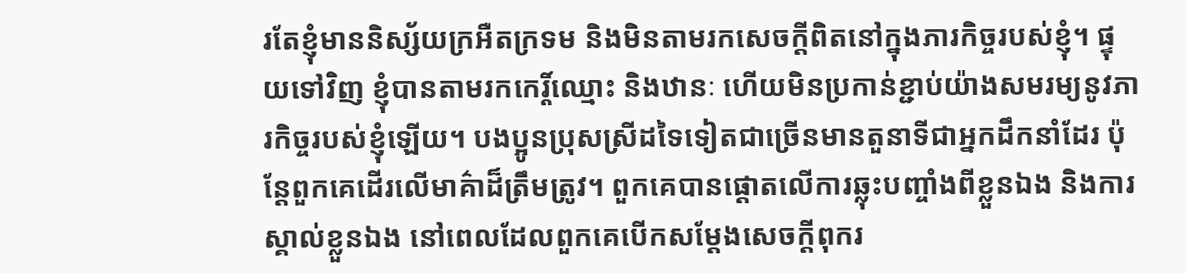រតែខ្ញុំមាននិស្ស័យក្រអឺតក្រទម និងមិនតាមរកសេចក្ដីពិតនៅក្នុងភារកិច្ចរបស់ខ្ញុំ។ ផ្ទុយទៅវិញ ខ្ញុំបានតាមរកកេរ្ដិ៍ឈ្មោះ និងឋានៈ ហើយមិនប្រកាន់ខ្ជាប់យ៉ាងសមរម្យនូវភារកិច្ចរបស់ខ្ញុំឡើយ។ បងប្អូនប្រុសស្រីដទៃទៀតជាច្រើនមានតួនាទីជាអ្នកដឹកនាំដែរ ប៉ុន្តែពួកគេដើរលើមាគ៌ាដ៏ត្រឹមត្រូវ។ ពួកគេបានផ្ដោតលើការឆ្លុះបញ្ចាំងពីខ្លួនឯង និងការស្គាល់ខ្លួនឯង នៅពេលដែលពួកគេបើកសម្ដែងសេចក្ដីពុករ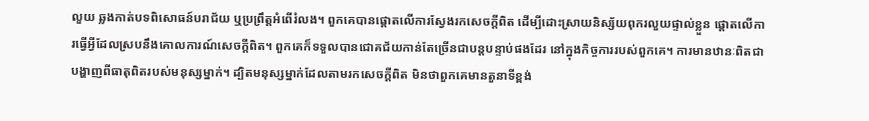លួយ ឆ្លងកាត់បទពិសោធន៍បរាជ័យ ឬប្រព្រឹត្តអំពើរំលង។ ពួកគេបានផ្ដោតលើការស្វែងរកសេចក្ដីពិត ដើម្បីដោះស្រាយនិស្ស័យពុករលួយផ្ទាល់ខ្លួន ផ្ដោតលើការធ្វើអ្វីដែលស្របនឹងគោលការណ៍សេចក្ដីពិត។ ពួកគេក៏ទទួលបានជោគជ័យកាន់តែច្រើនជាបន្តបន្ទាប់ផងដែរ នៅក្នុងកិច្ចការរបស់ពួកគេ។ ការមានឋានៈពិតជាបង្ហាញពីធាតុពិតរបស់មនុស្សម្នាក់។ ដ្បិតមនុស្សម្នាក់ដែលតាមរកសេចក្ដីពិត មិនថាពួកគេមានតួនាទីខ្ពង់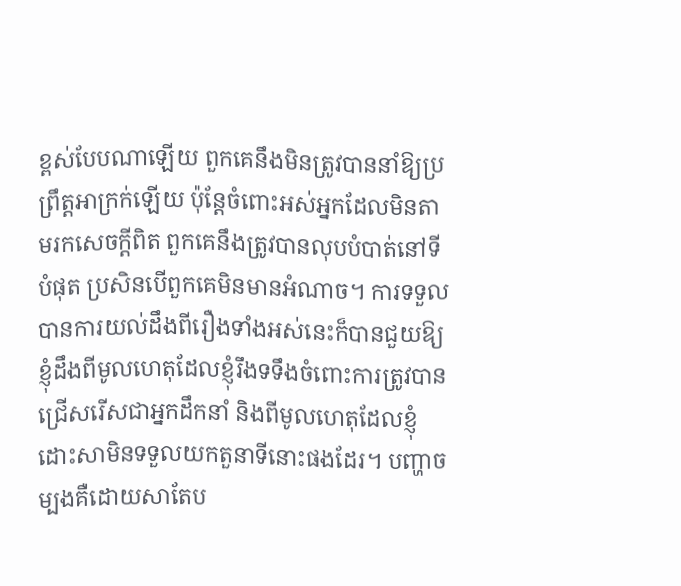ខ្ពស់បែបណាឡើយ ពួកគេនឹងមិនត្រូវបាននាំឱ្យប្រព្រឹត្តអាក្រក់ឡើយ ប៉ុន្តែចំពោះអស់អ្នកដែលមិនតាមរកសេចក្ដីពិត ពួកគេនឹងត្រូវបានលុបបំបាត់នៅទីបំផុត ប្រសិនបើពួកគេមិនមានអំណាច។ ការទទួលបានការយល់ដឹងពីរឿងទាំងអស់នេះក៏បានជួយឱ្យខ្ញុំដឹងពីមូលហេតុដែលខ្ញុំរឹងទទឹងចំពោះការត្រូវបានជ្រើសរើសជាអ្នកដឹកនាំ និងពីមូលហេតុដែលខ្ញុំដោះសាមិនទទួលយកតួនាទីនោះផងដែរ។ បញ្ហាចម្បងគឺដោយសាតែប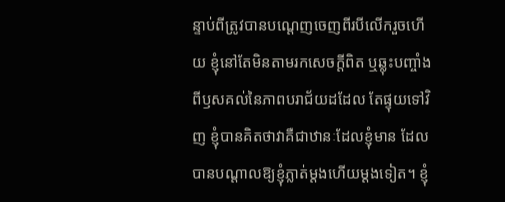ន្ទាប់ពីត្រូវបានបណ្ដេញចេញពីរបីលើករួចហើយ ខ្ញុំនៅតែមិនតាមរកសេចក្ដីពិត ឬឆ្លុះបញ្ចាំងពីឫសគល់នៃភាពបរាជ័យដដែល តែផ្ទុយទៅវិញ ខ្ញុំបានគិតថាវាគឺជាឋានៈដែលខ្ញុំមាន ដែលបានបណ្ដាលឱ្យខ្ញុំភ្លាត់ម្ដងហើយម្ដងទៀត។ ខ្ញុំ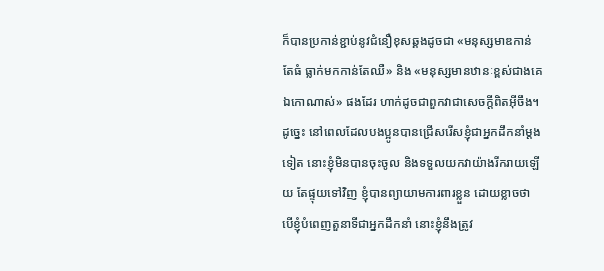ក៏បានប្រកាន់ខ្ជាប់នូវជំនឿខុសឆ្គងដូចជា «មនុស្សមាឌកាន់តែធំ ធ្លាក់មកកាន់តែឈឺ» និង «មនុស្សមានឋានៈខ្ពស់ជាងគេ ឯកោណាស់» ផងដែរ ហាក់ដូចជាពួកវាជាសេចក្ដីពិតអ៊ីចឹង។ ដូច្នេះ នៅពេលដែលបងប្អូនបានជ្រើសរើសខ្ញុំជាអ្នកដឹកនាំម្ដងទៀត នោះខ្ញុំមិនបានចុះចូល និងទទួលយកវាយ៉ាងរីករាយឡើយ តែផ្ទុយទៅវិញ ខ្ញុំបានព្យាយាមការពារខ្លួន ដោយខ្លាចថា បើខ្ញុំបំពេញតួនាទីជាអ្នកដឹកនាំ នោះខ្ញុំនឹងត្រូវ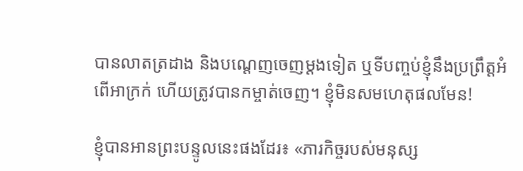បានលាតត្រដាង និងបណ្ដេញចេញម្ដងទៀត ឬទីបញ្ចប់ខ្ញុំនឹងប្រព្រឹត្តអំពើអាក្រក់ ហើយត្រូវបានកម្ចាត់ចេញ។ ខ្ញុំមិនសមហេតុផលមែន!

ខ្ញុំបានអានព្រះបន្ទូលនេះផងដែរ៖ «ភារកិច្ចរបស់មនុស្ស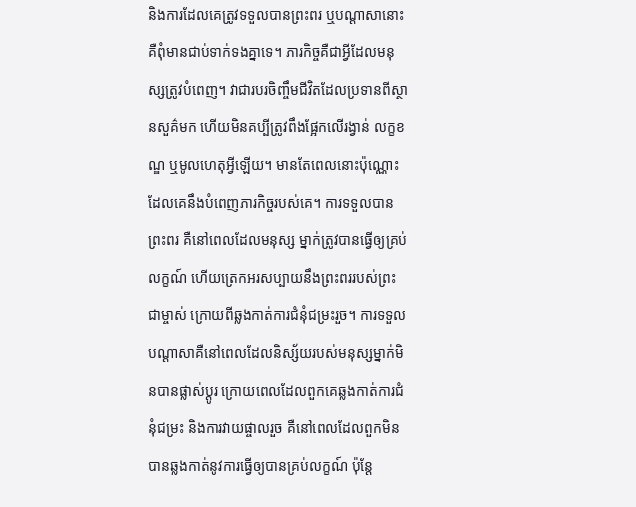និងការដែលគេត្រូវទទួលបានព្រះពរ ឬបណ្ដាសានោះ គឺពុំមានជាប់ទាក់ទងគ្នាទេ។ ភារកិច្ចគឺជាអ្វីដែលមនុស្សត្រូវបំពេញ។ វាជារបរចិញ្ចឹមជីវិតដែលប្រទានពីស្ថានសួគ៌មក ហើយមិនគប្បីត្រូវពឹងផ្អែកលើរង្វាន់ លក្ខខណ្ឌ ឬមូលហេតុអ្វីឡើយ។ មានតែពេលនោះប៉ុណ្ណោះដែលគេនឹងបំពេញភារកិច្ចរបស់គេ។ ការទទួលបានព្រះពរ គឺនៅពេលដែលមនុស្ស ម្នាក់ត្រូវបានធ្វើឲ្យគ្រប់លក្ខណ៍ ហើយត្រេកអរសប្បាយនឹងព្រះពររបស់ព្រះជាម្ចាស់ ក្រោយពីឆ្លងកាត់ការជំនុំជម្រះរួច។ ការទទួលបណ្ដាសាគឺនៅពេលដែលនិស្ស័យរបស់មនុស្សម្នាក់មិនបានផ្លាស់ប្ដូរ ក្រោយពេលដែលពួកគេឆ្លងកាត់ការជំនុំជម្រះ និងការវាយផ្ចាលរួច គឺនៅពេលដែលពួកមិនបានឆ្លងកាត់នូវការធ្វើឲ្យបានគ្រប់លក្ខណ៍ ប៉ុន្តែ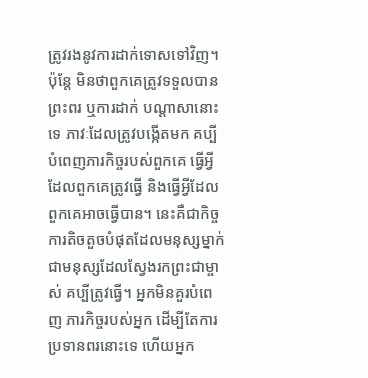ត្រូវរងនូវការដាក់ទោសទៅវិញ។ ប៉ុន្តែ មិនថាពួកគេត្រូវទទួលបានព្រះពរ ឬការដាក់ បណ្ដាសានោះទេ ភាវៈដែលត្រូវបង្កើតមក គប្បីបំពេញភារកិច្ចរបស់ពួកគេ ធ្វើអ្វីដែលពួកគេត្រូវធ្វើ និងធ្វើអ្វីដែលពួកគេអាចធ្វើបាន។ នេះគឺជាកិច្ចការតិចតួចបំផុតដែលមនុស្សម្នាក់ ជាមនុស្សដែលស្វែងរកព្រះជាម្ចាស់ គប្បីត្រូវធ្វើ។ អ្នកមិនគួរបំពេញ ភារកិច្ចរបស់អ្នក ដើម្បីតែការប្រទានពរនោះទេ ហើយអ្នក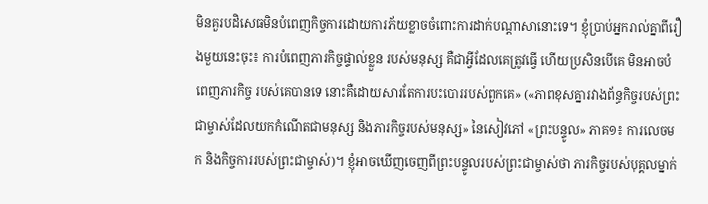មិនគួរបដិសេធមិនបំពេញកិច្ចការដោយការភ័យខ្លាចចំពោះការដាក់បណ្ដាសានោះទេ។ ខ្ញុំប្រាប់អ្នករាល់គ្នាពីរឿងមួយនេះចុះ៖ ការបំពេញភារកិច្ចផ្ទាល់ខ្លួន របស់មនុស្ស គឺជាអ្វីដែលគេត្រូវធ្វើ ហើយប្រសិនបើគេ មិនអាចបំពេញភារកិច្ច របស់គេបានទេ នោះគឺដោយសារតែការបះបោររបស់ពួកគេ» («ភាពខុសគ្នារវាងព័ន្ធកិច្ចរបស់ព្រះជាម្ចាស់ដែលយកកំណើតជាមនុស្ស និងភារកិច្ចរបស់មនុស្ស» នៃសៀវភៅ «ព្រះបន្ទូល» ភាគ១៖ ការលេចមក និងកិច្ចការរបស់ព្រះជាម្ចាស់)។ ខ្ញុំអាចឃើញចេញពីព្រះបន្ទូលរបស់ព្រះជាម្ចាស់ថា ភារកិច្ចរបស់បុគ្គលម្នាក់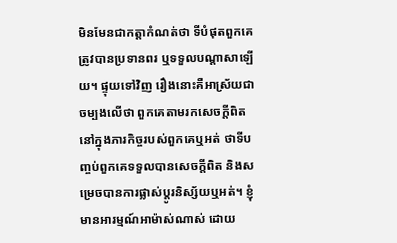មិនមែនជាកត្តាកំណត់ថា ទីបំផុតពួកគេត្រូវបានប្រទានពរ ឬទទួលបណ្ដាសាឡើយ។ ផ្ទុយទៅវិញ រឿងនោះគឺអាស្រ័យជាចម្បងលើថា ពួកគេតាមរកសេចក្ដីពិតនៅក្នុងភារកិច្ចរបស់ពួកគេឬអត់ ថាទីបញ្ចប់ពួកគេទទួលបានសេចក្ដីពិត និងសម្រេចបានការផ្លាស់ប្ដូរនិស្ស័យឬអត់។ ខ្ញុំមានអារម្មណ៍អាម៉ាស់ណាស់ ដោយ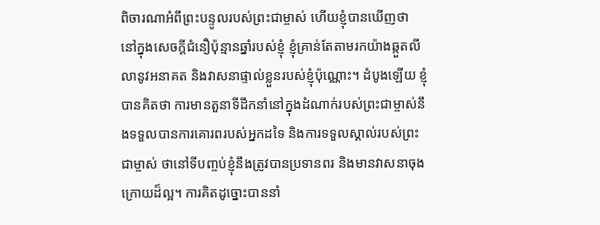ពិចារណាអំពីព្រះបន្ទូលរបស់ព្រះជាម្ចាស់ ហើយខ្ញុំបានឃើញថា នៅក្នុងសេចក្ដីជំនឿប៉ុន្មានឆ្នាំរបស់ខ្ញុំ ខ្ញុំគ្រាន់តែតាមរកយ៉ាងឆ្កួតលីលានូវអនាគត និងវាសនាផ្ទាល់ខ្លួនរបស់ខ្ញុំប៉ុណ្ណោះ។ ដំបូងឡើយ ខ្ញុំបានគិតថា ការមានតួនាទីដឹកនាំនៅក្នុងដំណាក់របស់ព្រះជាម្ចាស់នឹងទទួលបានការគោរពរបស់អ្នកដទៃ និងការទទួលស្គាល់របស់ព្រះជាម្ចាស់ ថានៅទីបញ្ចប់ខ្ញុំនឹងត្រូវបានប្រទានពរ និងមានវាសនាចុងក្រោយដ៏ល្អ។ ការគិតដូច្នោះបាននាំ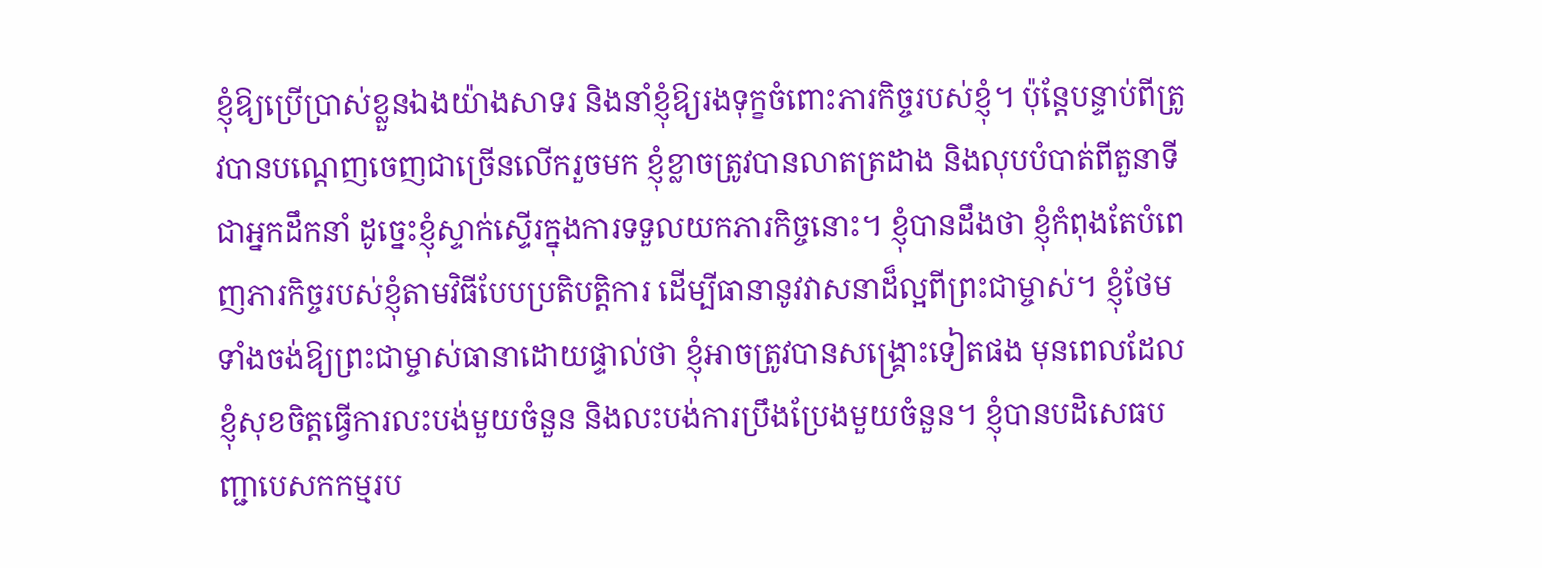ខ្ញុំឱ្យប្រើប្រាស់ខ្លួនឯងយ៉ាងសាទរ និងនាំខ្ញុំឱ្យរងទុក្ខចំពោះភារកិច្ចរបស់ខ្ញុំ។ ប៉ុន្តែបន្ទាប់ពីត្រូវបានបណ្ដេញចេញជាច្រើនលើករួចមក ខ្ញុំខ្លាចត្រូវបានលាតត្រដាង និងលុបបំបាត់ពីតួនាទីជាអ្នកដឹកនាំ ដូច្នេះខ្ញុំស្ទាក់ស្ទើរក្នុងការទទួលយកភារកិច្ចនោះ។ ខ្ញុំបានដឹងថា ខ្ញុំកំពុងតែបំពេញភារកិច្ចរបស់ខ្ញុំតាមវិធីបែបប្រតិបត្តិការ ដើម្បីធានានូវវាសនាដ៏ល្អពីព្រះជាម្ចាស់។ ខ្ញុំថែមទាំងចង់ឱ្យព្រះជាម្ចាស់ធានាដោយផ្ទាល់ថា ខ្ញុំអាចត្រូវបានសង្គ្រោះទៀតផង មុនពេលដែលខ្ញុំសុខចិត្តធ្វើការលះបង់មួយចំនួន និងលះបង់ការប្រឹងប្រែងមួយចំនួន។ ខ្ញុំបានបដិសេធបញ្ជាបេសកកម្មរប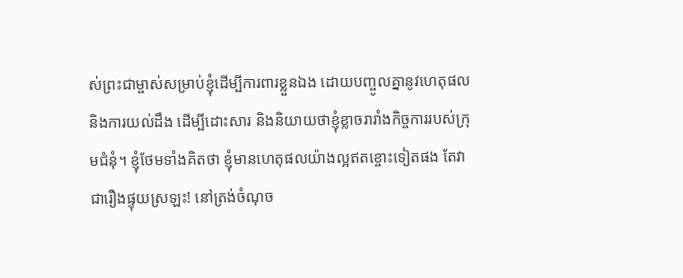ស់ព្រះជាម្ចាស់សម្រាប់ខ្ញុំដើម្បីការពារខ្លួនឯង ដោយបញ្ចូលគ្នានូវហេតុផល និងការយល់ដឹង ដើម្បីដោះសារ និងនិយាយថាខ្ញុំខ្លាចរារាំងកិច្ចការរបស់ក្រុមជំនុំ។ ខ្ញុំថែមទាំងគិតថា ខ្ញុំមានហេតុផលយ៉ាងល្អឥតខ្ចោះទៀតផង តែវាជារឿងផ្ទុយស្រឡះ! នៅត្រង់ចំណុច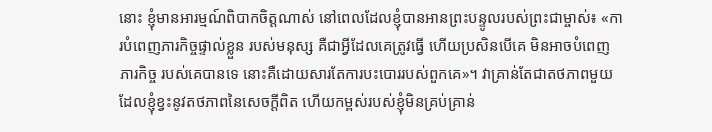នោះ ខ្ញុំមានអារម្មណ៍ពិបាកចិត្តណាស់ នៅពេលដែលខ្ញុំបានអានព្រះបន្ទូលរបស់ព្រះជាម្ចាស់៖ «ការបំពេញភារកិច្ចផ្ទាល់ខ្លួន របស់មនុស្ស គឺជាអ្វីដែលគេត្រូវធ្វើ ហើយប្រសិនបើគេ មិនអាចបំពេញភារកិច្ច របស់គេបានទេ នោះគឺដោយសារតែការបះបោររបស់ពួកគេ»។ វាគ្រាន់តែជាតថភាពមួយដែលខ្ញុំខ្វះនូវតថភាពនៃសេចក្ដីពិត ហើយកម្ពស់របស់ខ្ញុំមិនគ្រប់គ្រាន់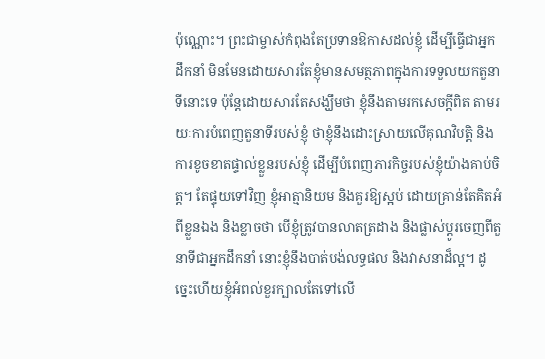ប៉ុណ្ណោះ។ ព្រះជាម្ចាស់កំពុងតែប្រទានឱកាសដល់ខ្ញុំ ដើម្បីធ្វើជាអ្នកដឹកនាំ មិនមែនដោយសារតែខ្ញុំមានសមត្ថភាពក្នុងការទទួលយកតួនាទីនោះទេ ប៉ុន្តែដោយសារតែសង្ឃឹមថា ខ្ញុំនឹងតាមរកសេចក្ដីពិត តាមរយៈការបំពេញតួនាទីរបស់ខ្ញុំ ថាខ្ញុំនឹងដោះស្រាយលើគុណវិបត្តិ និងការខូចខាតផ្ទាល់ខ្លួនរបស់ខ្ញុំ ដើម្បីបំពេញភារកិច្ចរបស់ខ្ញុំយ៉ាងគាប់ចិត្ត។ តែផ្ទុយទៅវិញ ខ្ញុំអាត្មានិយម និងគួរឱ្យស្អប់ ដោយគ្រាន់តែគិតអំពីខ្លួនឯង និងខ្លាចថា បើខ្ញុំត្រូវបានលាតត្រដាង និងផ្លាស់ប្ដូរចេញពីតួនាទីជាអ្នកដឹកនាំ នោះខ្ញុំនឹងបាត់បង់លទ្ធផល និងវាសនាដ៏ល្អ។ ដូច្នេះហើយខ្ញុំអំពល់ខួរក្បាលតែទៅលើ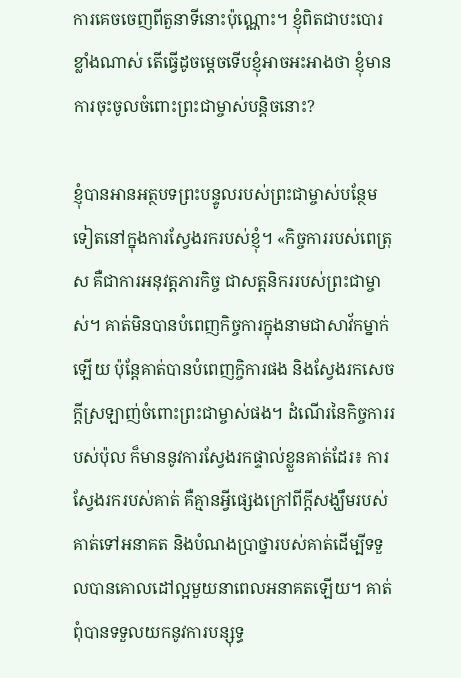ការគេចចេញពីតួនាទីនោះប៉ុណ្ណោះ។ ខ្ញុំពិតជាបះបោរខ្លាំងណាស់ តើធ្វើដូចម្ដេចទើបខ្ញុំអាចអះអាងថា ខ្ញុំមានការចុះចូលចំពោះព្រះជាម្ចាស់បន្តិចនោះ?

ខ្ញុំបានអានអត្ថបទព្រះបន្ទូលរបស់ព្រះជាម្ចាស់បន្ថែមទៀតនៅក្នុងការស្វែងរករបស់ខ្ញុំ។ «កិច្ចការរបស់ពេត្រុស គឺជាការអនុវត្តភារកិច្ច ជាសត្តនិកររបស់ព្រះជាម្ចាស់។ គាត់មិនបានបំពេញកិច្ចការក្នុងនាមជាសាវ័កម្នាក់ឡើយ ប៉ុន្តែគាត់បានបំពេញកិ្ចការផង និងស្វែងរកសេចក្ដីស្រឡាញ់ចំពោះព្រះជាម្ចាស់ផង។ ដំណើរនៃកិច្ចការរបស់ប៉ុល ក៏មាននូវការស្វែងរកផ្ទាល់ខ្លួនគាត់ដែរ៖ ការស្វែងរករបស់គាត់ គឺគ្មានអ្វីផ្សេងក្រៅពីក្ដីសង្ឃឹមរបស់គាត់ទៅអនាគត និងបំណងប្រាថ្នារបស់គាត់ដើម្បីទទួលបានគោលដៅល្អមួយនាពេលអនាគតឡើយ។ គាត់ពុំបានទទួលយកនូវការបន្សុទ្ធ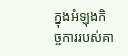ក្នុងអំឡុងកិច្ចការរបស់គា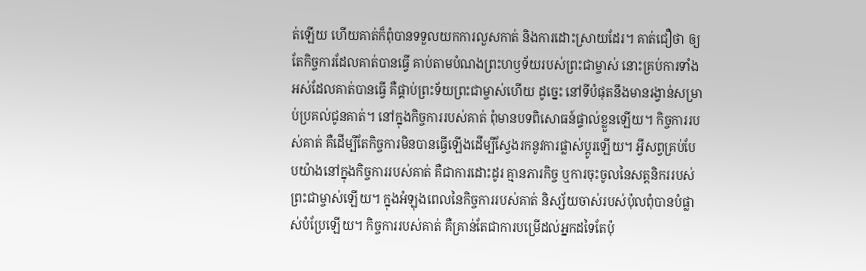ត់ឡើយ ហើយគាត់ក៏ពុំបានទទួលយកការលួសកាត់ និងការដោះស្រាយដែរ។ គាត់ជឿថា ឲ្យតែកិច្ចការដែលគាត់បានធ្វើ គាប់តាមបំណងព្រះហឫទ័យរបស់ព្រះជាម្ចាស់ នោះគ្រប់ការទាំងអស់ដែលគាត់បានធ្វើ គឺផ្គាប់ព្រះទ័យព្រះជាម្ចាស់ហើយ ដូច្នេះ នៅទីបំផុតនឹងមានរង្វាន់សម្រាប់ប្រគល់ជូនគាត់។ នៅក្នុងកិច្ចការរបស់គាត់ ពុំមានបទពិសោធន៍ផ្ទាល់ខ្លួនឡើយ។ កិច្ចការរបស់គាត់ គឺដើម្បីតែកិច្ចការមិនបានធ្វើឡើងដើម្បីស្វែងរកនូវការផ្លាស់ប្ដូរឡើយ។ អ្វីសព្វគ្រប់បែបយ៉ាងនៅក្នុងកិច្ចការរបស់គាត់ គឺជាការដោះដូរ គ្មានភារកិច្ច ឬការចុះចូលនៃសត្តនិកររបស់ព្រះជាម្ចាស់ឡើយ។ ក្នុងអំឡុងពេលនៃកិច្ចការរបស់គាត់ និស្ស័យចាស់របស់ប៉ុលពុំបានបំផ្លាស់បំប្រែឡើយ។ កិច្ចការរបស់គាត់ គឺគ្រាន់តែជាការបម្រើដល់អ្នកដទៃតែប៉ុ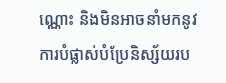ណ្ណោះ និងមិនអាចនាំមកនូវការបំផ្លាស់បំប្រែនិស្ស័យរប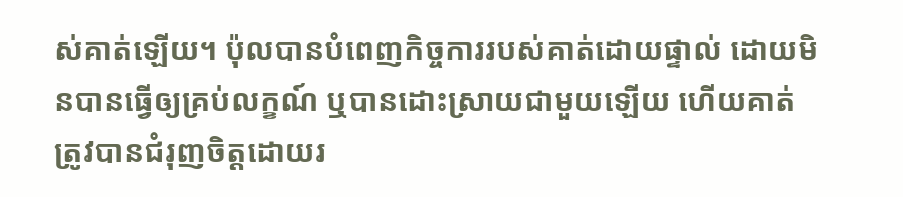ស់គាត់ឡើយ។ ប៉ុលបានបំពេញកិច្ចការរបស់គាត់ដោយផ្ទាល់ ដោយមិនបានធ្វើឲ្យគ្រប់លក្ខណ៍ ឬបានដោះស្រាយជាមួយឡើយ ហើយគាត់ត្រូវបានជំរុញចិត្តដោយរ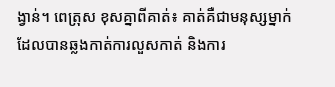ង្វាន់។ ពេត្រុស ខុសគ្នាពីគាត់៖ គាត់គឺជាមនុស្សម្នាក់ដែលបានឆ្លងកាត់ការលួសកាត់ និងការ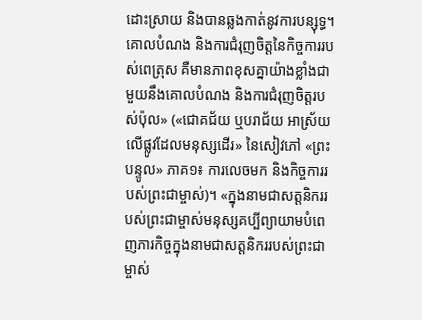ដោះស្រាយ និងបានឆ្លងកាត់នូវការបន្សុទ្ធ។ គោលបំណង និងការជំរុញចិត្តនៃកិច្ចការរបស់ពេត្រុស គឺមានភាពខុសគ្នាយ៉ាងខ្លាំងជាមួយនឹងគោលបំណង និងការជំរុញចិត្តរបស់ប៉ុល» («ជោគជ័យ ឬបរាជ័យ អាស្រ័យលើផ្លូវដែលមនុស្សដើរ» នៃសៀវភៅ «ព្រះបន្ទូល» ភាគ១៖ ការលេចមក និងកិច្ចការរបស់ព្រះជាម្ចាស់)។ «ក្នុងនាមជាសត្តនិកររបស់ព្រះជាម្ចាស់មនុស្សគប្បីព្យាយាមបំពេញភារកិច្ចក្នុងនាមជាសត្តនិកររបស់ព្រះជាម្ចាស់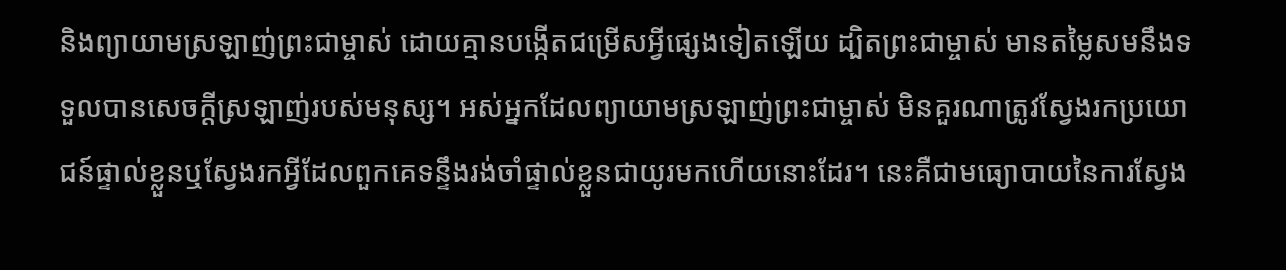និងព្យាយាមស្រឡាញ់ព្រះជាម្ចាស់ ដោយគ្មានបង្កើតជម្រើសអ្វីផ្សេងទៀតឡើយ ដ្បិតព្រះជាម្ចាស់ មានតម្លៃសមនឹងទទួលបានសេចក្ដីស្រឡាញ់របស់មនុស្ស។ អស់អ្នកដែលព្យាយាមស្រឡាញ់ព្រះជាម្ចាស់ មិនគួរណាត្រូវស្វែងរកប្រយោជន៍ផ្ទាល់ខ្លួនឬស្វែងរកអ្វីដែលពួកគេទន្ទឹងរង់ចាំផ្ទាល់ខ្លួនជាយូរមកហើយនោះដែរ។ នេះគឺជាមធ្យោបាយនៃការស្វែង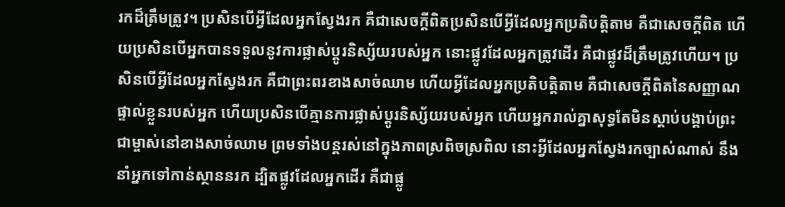រកដ៏ត្រឹមត្រូវ។ ប្រសិនបើអ្វីដែលអ្នកស្វែងរក គឺជាសេចក្ដីពិតប្រសិនបើអ្វីដែលអ្នកប្រតិបត្តិតាម គឺជាសេចក្ដីពិត ហើយប្រសិនបើអ្នកបានទទួលនូវការផ្លាស់ប្ដូរនិស្ស័យរបស់អ្នក នោះផ្លូវដែលអ្នកត្រូវដើរ គឺជាផ្លូវដ៏ត្រឹមត្រូវហើយ។ ប្រសិនបើអ្វីដែលអ្នកស្វែងរក គឺជាព្រះពរខាងសាច់ឈាម ហើយអ្វីដែលអ្នកប្រតិបត្តិតាម គឺជាសេចក្ដីពិតនៃសញ្ញាណផ្ទាល់ខ្លួនរបស់អ្នក ហើយប្រសិនបើគ្មានការផ្លាស់ប្ដូរនិស្ស័យរបស់អ្នក ហើយអ្នករាល់គ្នាសុទ្ធតែមិនស្ដាប់បង្គាប់ព្រះជាម្ចាស់នៅខាងសាច់ឈាម ព្រមទាំងបន្តរស់នៅក្នុងភាពស្រពិចស្រពិល នោះអ្វីដែលអ្នកស្វែងរកច្បាស់ណាស់ នឹងនាំអ្នកទៅកាន់ស្ថាននរក ដ្បិតផ្លូវដែលអ្នកដើរ គឺជាផ្លូ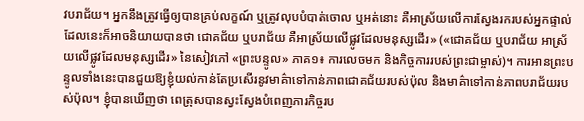វបរាជ័យ។ អ្នកនឹងត្រូវធ្វើឲ្យបានគ្រប់លក្ខណ៍ ឬត្រូវលុបបំបាត់ចោល ឬអត់នោះ គឺអាស្រ័យលើការស្វែងរករបស់អ្នកផ្ទាល់ ដែលនេះក៏អាចនិយាយបានថា ជោគជ័យ ឬបរាជ័យ គឺអាស្រ័យលើផ្លូវដែលមនុស្សដើរ» («ជោគជ័យ ឬបរាជ័យ អាស្រ័យលើផ្លូវដែលមនុស្សដើរ» នៃសៀវភៅ «ព្រះបន្ទូល» ភាគ១៖ ការលេចមក និងកិច្ចការរបស់ព្រះជាម្ចាស់)។ ការអានព្រះបន្ទូលទាំងនេះបានជួយឱ្យខ្ញុំយល់កាន់តែប្រសើរនូវមាគ៌ាទៅកាន់ភាពជោគជ័យរបស់ប៉ុល និងមាគ៌ាទៅកាន់ភាពបរាជ័យរបស់ប៉ុល។ ខ្ញុំបានឃើញថា ពេត្រុសបានស្វះស្វែងបំពេញភារកិច្ចរប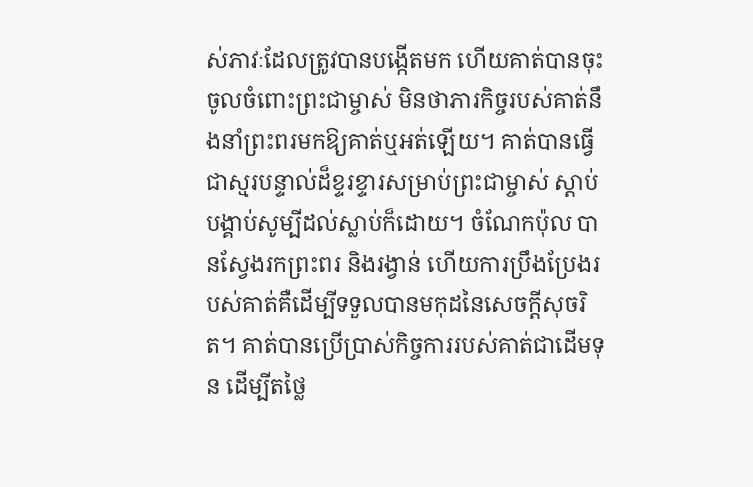ស់ភាវៈដែលត្រូវបានបង្កើតមក ហើយគាត់បានចុះចូលចំពោះព្រះជាម្ចាស់ មិនថាភារកិច្ចរបស់គាត់នឹងនាំព្រះពរមកឱ្យគាត់ឬអត់ឡើយ។ គាត់បានធ្វើជាស្មរបន្ទាល់ដ៏ខ្ទរខ្ទារសម្រាប់ព្រះជាម្ចាស់ ស្ដាប់បង្គាប់សូម្បីដល់ស្លាប់ក៏ដោយ។ ចំណែកប៉ុល បានស្វែងរកព្រះពរ និងរង្វាន់ ហើយការប្រឹងប្រែងរបស់គាត់គឺដើម្បីទទួលបានមកុដនៃសេចក្ដីសុចរិត។ គាត់បានប្រើប្រាស់កិច្ចការរបស់គាត់ជាដើមទុន ដើម្បីតថ្លៃ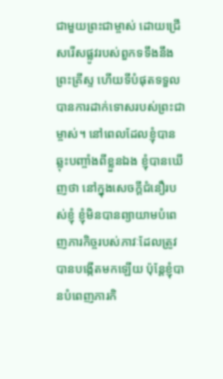ជាមួយព្រះជាម្ចាស់ ដោយជ្រើសរើសផ្លូវរបស់ពួកទទឹងនឹងព្រះគ្រីស្ទ ហើយទីបំផុតទទួលបានការដាក់ទោសរបស់ព្រះជាម្ចាស់។ នៅពេលដែលខ្ញុំបានឆ្លុះបញ្ចាំងពីខ្លួនឯង ខ្ញុំបានឃើញថា នៅក្នុងសេចក្ដីជំនឿរបស់ខ្ញុំ ខ្ញុំមិនបានព្យាយាមបំពេញភារកិច្ចរបស់ភាវៈដែលត្រូវបានបង្កើតមកឡើយ ប៉ុន្តែខ្ញុំបានបំពេញភារកិ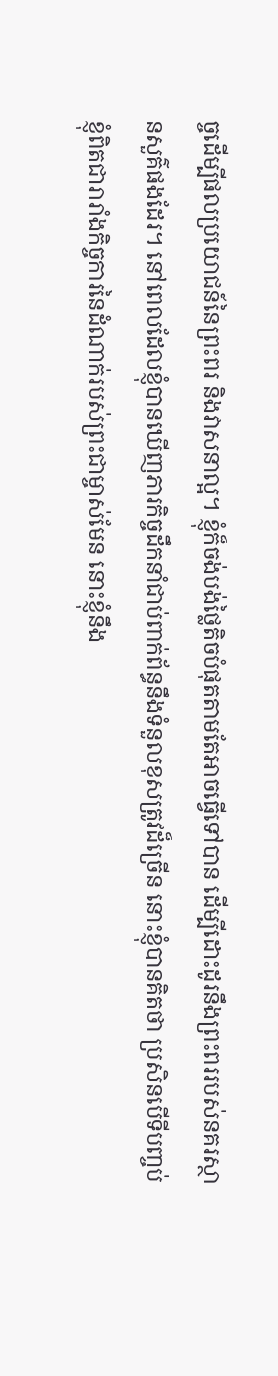ច្ចដើម្បីផលប្រយោជន៍នៃព្រះពរ និងវាសនាល្អ។ ខ្ញុំក៏ចង់បង់ថ្លៃតិចបំផុតតាមតែអាចធ្វើទៅបាន ដើម្បីដោះដូរនឹងព្រះពររបស់នគរស្ថានសួគ៌ផងដែរ។ នៅពេលដែលខ្ញុំបានឃើញភារកិច្ចដឹកនាំជាប់ពាក់ព័ន្ធនឹងទំនួលខុសត្រូវដ៏ច្រើន នោះខ្ញុំបានគិតថា ប្រសិនបើទីបញ្ចប់ ខ្ញុំពិតជារារាំងកិច្ចការនៃដំណាក់របស់ព្រះជាម្ចាស់មែន នោះខ្ញុំនឹង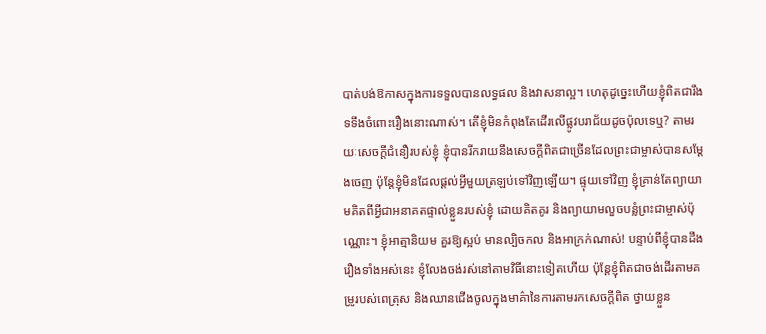បាត់បង់ឱកាសក្នុងការទទួលបានលទ្ធផល និងវាសនាល្អ។ ហេតុដូច្នេះហើយខ្ញុំពិតជារឹងទទឹងចំពោះរឿងនោះណាស់។ តើខ្ញុំមិនកំពុងតែដើរលើផ្លូវបរាជ័យដូចប៉ុលទេឬ? តាមរយៈសេចក្ដីជំនឿរបស់ខ្ញុំ ខ្ញុំបានរីករាយនឹងសេចក្ដីពិតជាច្រើនដែលព្រះជាម្ចាស់បានសម្ដែងចេញ ប៉ុន្តែខ្ញុំមិនដែលផ្ដល់អ្វីមួយត្រឡប់ទៅវិញឡើយ។ ផ្ទុយទៅវិញ ខ្ញុំគ្រាន់តែព្យាយាមគិតពីអ្វីជាអនាគតផ្ទាល់ខ្លួនរបស់ខ្ញុំ ដោយគិតគូរ និងព្យាយាមលួចបន្លំព្រះជាម្ចាស់ប៉ុណ្ណោះ។ ខ្ញុំអាត្មានិយម គួរឱ្យស្អប់ មានល្បិចកល និងអាក្រក់ណាស់! បន្ទាប់ពីខ្ញុំបានដឹងរឿងទាំងអស់នេះ ខ្ញុំលែងចង់រស់នៅតាមវិធីនោះទៀតហើយ ប៉ុន្តែខ្ញុំពិតជាចង់ដើរតាមគម្រូរបស់ពេត្រុស និងឈានជើងចូលក្នុងមាគ៌ានៃការតាមរកសេចក្ដីពិត ថ្វាយខ្លួន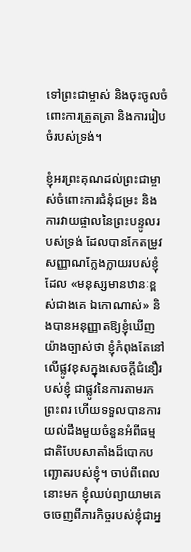ទៅព្រះជាម្ចាស់ និងចុះចូលចំពោះការត្រួតត្រា និងការរៀបចំរបស់ទ្រង់។

ខ្ញុំអរព្រះគុណដល់ព្រះជាម្ចាស់ចំពោះការជំនុំជម្រះ និងការវាយផ្ចាលនៃព្រះបន្ទូលរបស់ទ្រង់ ដែលបានកែតម្រូវសញ្ញាណក្លែងក្លាយរបស់ខ្ញុំ ដែល «មនុស្សមានឋានៈខ្ពស់ជាងគេ ឯកោណាស់» និងបានអនុញ្ញាតឱ្យខ្ញុំឃើញយ៉ាងច្បាស់ថា ខ្ញុំកំពុងតែនៅលើផ្លូវខុសក្នុងសេចក្ដីជំនឿរបស់ខ្ញុំ ជាផ្លូវនៃការតាមរកព្រះពរ ហើយទទួលបានការយល់ដឹងមួយចំនួនអំពីធម្មជាតិបែបសាតាំងដ៏បោកបញ្ឆោតរបស់ខ្ញុំ។ ចាប់ពីពេលនោះមក ខ្ញុំឈប់ព្យាយាមគេចចេញពីភារកិច្ចរបស់ខ្ញុំជាអ្ន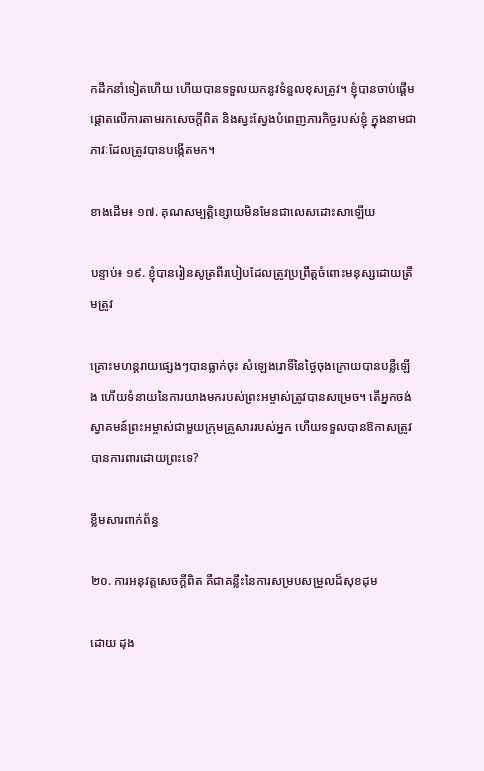កដឹកនាំទៀតហើយ ហើយបានទទួលយកនូវទំនួលខុសត្រូវ។ ខ្ញុំបានចាប់ផ្ដើមផ្ដោតលើការតាមរកសេចក្ដីពិត និងស្វះស្វែងបំពេញភារកិច្ចរបស់ខ្ញុំ ក្នុងនាមជាភាវៈដែលត្រូវបានបង្កើតមក។

ខាងដើម៖ ១៧. គុណសម្បត្តិខ្សោយមិនមែនជាលេសដោះសាឡើយ

បន្ទាប់៖ ១៩. ខ្ញុំបានរៀនសូត្រពីរបៀបដែលត្រូវប្រព្រឹត្តចំពោះមនុស្សដោយត្រឹមត្រូវ

គ្រោះមហន្តរាយផ្សេងៗបានធ្លាក់ចុះ សំឡេងរោទិ៍នៃថ្ងៃចុងក្រោយបានបន្លឺឡើង ហើយទំនាយនៃការយាងមករបស់ព្រះអម្ចាស់ត្រូវបានសម្រេច។ តើអ្នកចង់ស្វាគមន៍ព្រះអម្ចាស់ជាមួយក្រុមគ្រួសាររបស់អ្នក ហើយទទួលបានឱកាសត្រូវបានការពារដោយព្រះទេ?

ខ្លឹមសារពាក់ព័ន្ធ

២០. ការអនុវត្តសេចក្ដីពិត គឺជាគន្លឹះនៃការសម្របសម្រួលដ៏សុខដុម

ដោយ ដុង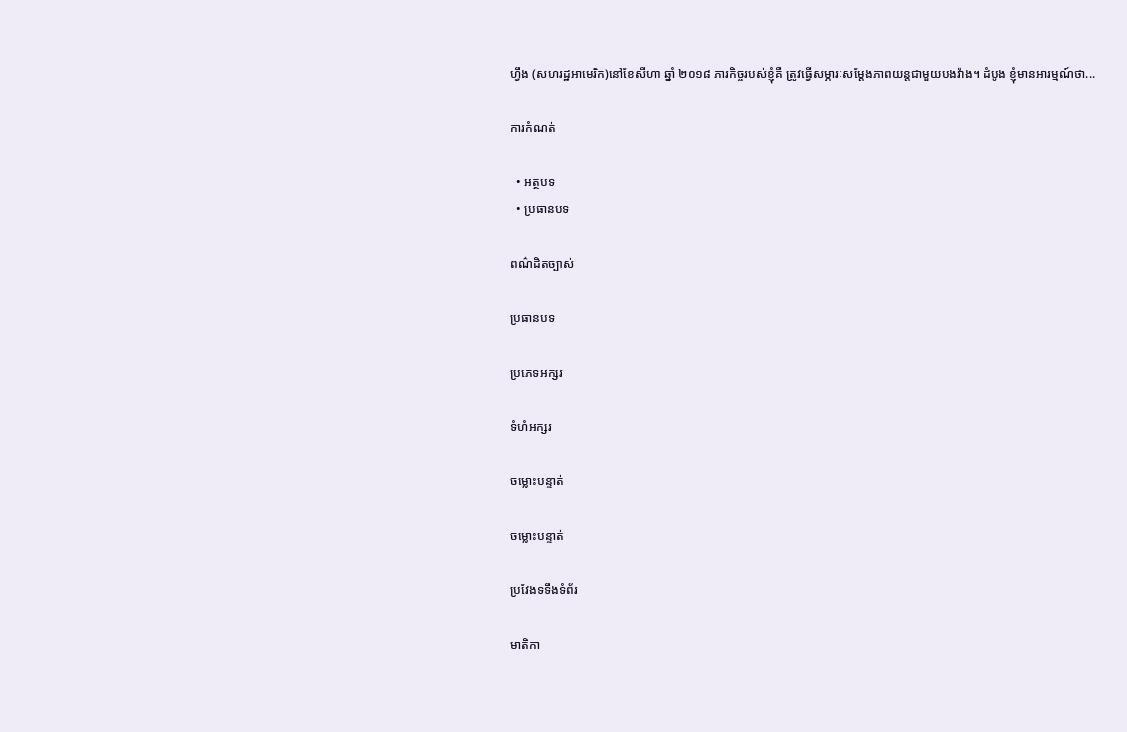ហ្វឹង (សហរដ្ឋអាមេរិក)នៅខែសីហា ឆ្នាំ ២០១៨ ភារកិច្ចរបស់ខ្ញុំគឺ ត្រូវធ្វើសម្ភារៈសម្ដែងភាពយន្តជាមួយបងវ៉ាង។ ដំបូង ខ្ញុំមានអារម្មណ៍ថា...

ការកំណត់

  • អត្ថបទ
  • ប្រធានបទ

ពណ៌ដិតច្បាស់

ប្រធានបទ

ប្រភេទអក្សរ

ទំហំអក្សរ

ចម្លោះបន្ទាត់

ចម្លោះបន្ទាត់

ប្រវែងទទឹងទំព័រ

មាតិកា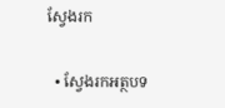ស្វែងរក

  • ស្វែងរកអត្ថបទ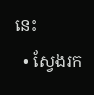នេះ
  • ស្វែងរក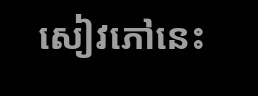សៀវភៅនេះ